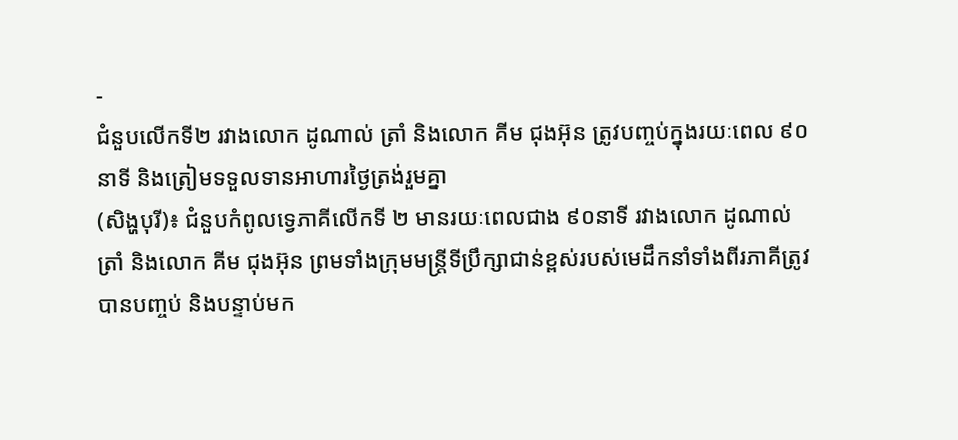-
ជំនួបលើកទី២ រវាងលោក ដូណាល់ ត្រាំ និងលោក គីម ជុងអ៊ុន ត្រូវបញ្ចប់ក្នុងរយៈពេល ៩០នាទី និងត្រៀមទទួលទានអាហារថ្ងៃត្រង់រួមគ្នា
(សិង្ហបុរី)៖ ជំនួបកំពូលទ្វេភាគីលើកទី ២ មានរយៈពេលជាង ៩០នាទី រវាងលោក ដូណាល់ ត្រាំ និងលោក គីម ជុងអ៊ុន ព្រមទាំងក្រុមមន្ត្រីទីប្រឹក្សាជាន់ខ្ពស់របស់មេដឹកនាំទាំងពីរភាគីត្រូវបានបញ្ចប់ និងបន្ទាប់មក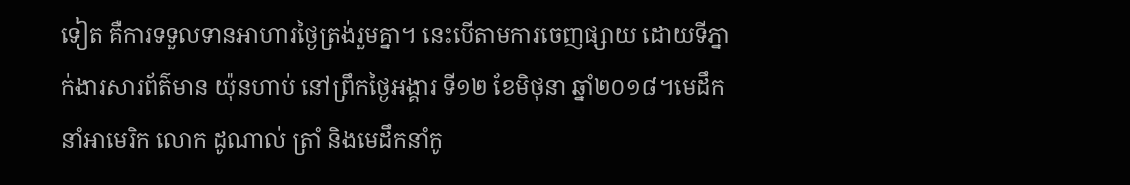ទៀត គឺការទទួលទានអាហារថ្ងៃត្រង់រួមគ្នា។ នេះបើតាមការចេញផ្សាយ ដោយទីភ្នាក់ងារសារព័ត៌មាន យ៉ុនហាប់ នៅព្រឹកថ្ងៃអង្គារ ទី១២ ខែមិថុនា ឆ្នាំ២០១៨។មេដឹកនាំអាមេរិក លោក ដូណាល់ ត្រាំ និងមេដឹកនាំកូ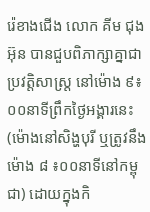រ៉េខាងជើង លោក គីម ជុងអ៊ុន បានជួបពិភាក្សាគ្នាជាប្រវត្តិសាស្ត្រ នៅម៉ោង ៩៖០០នាទីព្រឹកថ្ងៃអង្គារនេះ (ម៉ោងនៅសិង្ហបុរី ឬត្រូវនឹងម៉ោង ៨ ៖០០នាទីនៅកម្ពុជា) ដោយក្នុងកិ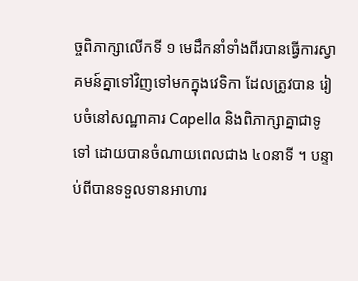ច្ចពិភាក្សាលើកទី ១ មេដឹកនាំទាំងពីរបានធ្វើការស្វាគមន៍គ្នាទៅវិញទៅមកក្នុងវេទិកា ដែលត្រូវបាន រៀបចំនៅសណ្ឋាគារ Capella និងពិភាក្សាគ្នាជាទូទៅ ដោយបានចំណាយពេលជាង ៤០នាទី ។ បន្ទាប់ពីបានទទួលទានអាហារ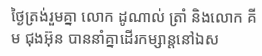ថ្ងៃត្រង់រួមគ្នា លោក ដូណាល់ ត្រាំ និងលោក គីម ជុងអ៊ុន បាននាំគ្នាដើរកម្សាន្តនៅឯស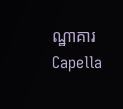ណ្ឋាគារ Capella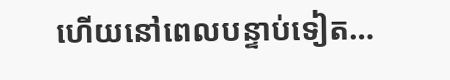ហើយនៅពេលបន្ទាប់ទៀត…